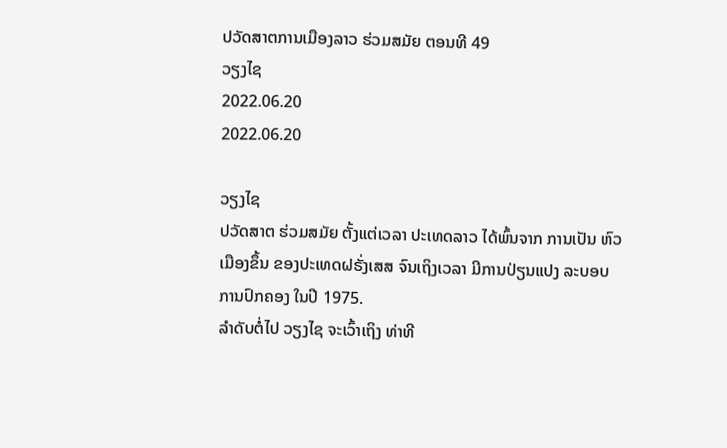ປວັດສາຕການເມືອງລາວ ຮ່ວມສມັຍ ຕອນທີ 49
ວຽງໄຊ
2022.06.20
2022.06.20

ວຽງໄຊ
ປວັດສາຕ ຮ່ວມສມັຍ ຕັ້ງແຕ່ເວລາ ປະເທດລາວ ໄດ້ພົ້ນຈາກ ການເປັນ ຫົວເມືອງຂຶ້ນ ຂອງປະເທດຝຣັ່ງເສສ ຈົນເຖິງເວລາ ມີການປ່ຽນແປງ ລະບອບ ການປົກຄອງ ໃນປີ 1975.
ລຳດັບຕໍ່ໄປ ວຽງໄຊ ຈະເວົ້າເຖິງ ທ່າທີ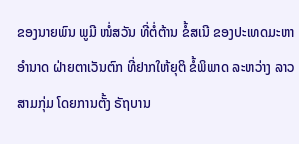ຂອງນາຍພົນ ພູມີ ໜໍ່ສວັນ ທີ່ຕໍ່ຕ້ານ ຂໍ້ສເນີ ຂອງປະເທດມະຫາອໍານາດ ຝ່າຍຕາເວັນຕົກ ທີ່ຢາກໃຫ້ຍຸຕິ ຂໍ້ພິພາດ ລະຫວ່າງ ລາວສາມກຸ່ມ ໂດຍການຕັ້ງ ຣັຖບານ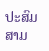ປະສົມ ສາມ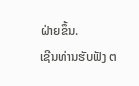ຝ່າຍຂຶ້ນ.
ເຊີນທ່ານຮັບຟັງ ຕ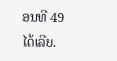ອນທີ 49 ໄດ້ເລີຍ.